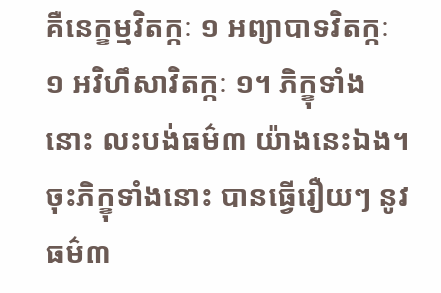គឺនេក្ខម្មវិតក្កៈ ១ អព្យាបាទវិតក្កៈ ១ អវិហឹសាវិតក្កៈ ១។ ភិក្ខុទាំងនោះ លះបង់ធម៌៣ យ៉ាងនេះឯង។ ចុះភិក្ខុទាំងនោះ បានធ្វើរឿយៗ នូវធម៌៣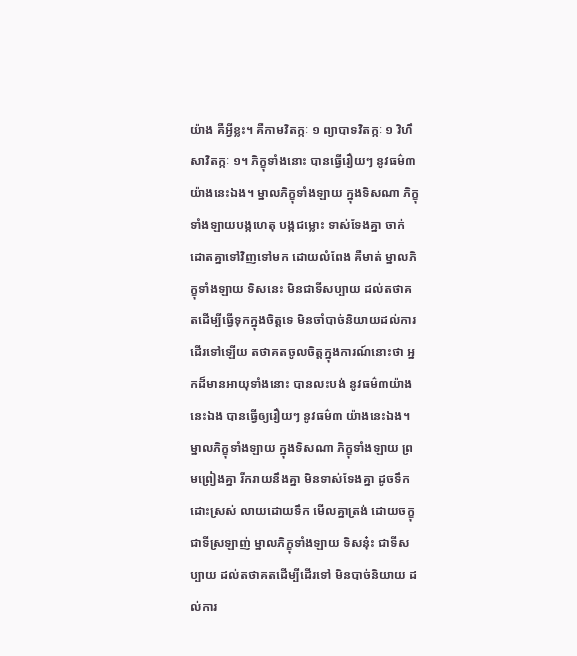យ៉ាង គឺអ្វីខ្លះ។ គឺកាមវិតក្កៈ ១ ព្យាបាទវិតក្កៈ ១ វិហឹសាវិតក្កៈ ១។ ភិក្ខុទាំងនោះ បានធ្វើរឿយៗ នូវធម៌៣ យ៉ាងនេះឯង។ ម្នាលភិក្ខុទាំងឡាយ ក្នុងទិសណា ភិក្ខុទាំងឡាយបង្កហេតុ បង្កជម្លោះ ទាស់ទែងគ្នា ចាក់ដោតគ្នាទៅវិញទៅមក ដោយលំពែង គឺមាត់ ម្នាលភិក្ខុទាំងឡាយ ទិសនេះ មិនជាទីសប្បាយ ដល់តថាគតដើម្បីធ្វើទុកក្នុងចិត្តទេ មិនចាំបាច់និយាយដល់ការដើរទៅឡើយ តថាគតចូលចិត្តក្នុងការណ៍នោះថា អ្នកដ៏មានអាយុទាំងនោះ បានលះបង់ នូវធម៌៣យ៉ាងនេះឯង បានធ្វើឲ្យរឿយៗ នូវធម៌៣ យ៉ាងនេះឯង។ ម្នាលភិក្ខុទាំងឡាយ ក្នុងទិសណា ភិក្ខុទាំងឡាយ ព្រមព្រៀងគ្នា រីករាយនឹងគ្នា មិនទាស់ទែងគ្នា ដូចទឹកដោះស្រស់ លាយដោយទឹក មើលគ្នាត្រង់ ដោយចក្ខុជាទីស្រឡាញ់ ម្នាលភិក្ខុទាំងឡាយ ទិសនុ៎ះ ជាទីសប្បាយ ដល់តថាគតដើម្បីដើរទៅ មិនបាច់និយាយ ដល់ការ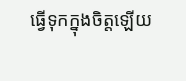ធ្វើទុកក្នុងចិត្តឡើយ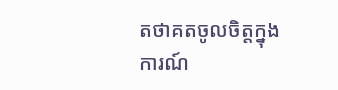តថាគតចូលចិត្តក្នុងការណ៍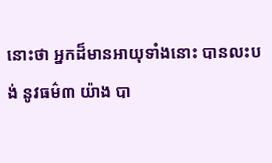នោះថា អ្នកដ៏មានអាយុទាំងនោះ បានលះបង់ នូវធម៌៣ យ៉ាង បា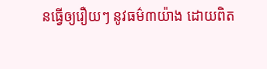នធ្វើឲ្យរឿយៗ នូវធម៌៣យ៉ាង ដោយពិត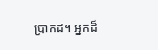ប្រាកដ។ អ្នកដ៏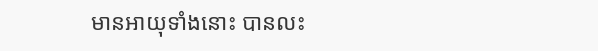មានអាយុទាំងនោះ បានលះ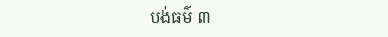បង់ធម៌ ៣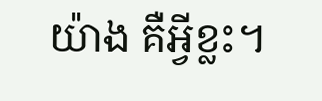យ៉ាង គឺអ្វីខ្លះ។